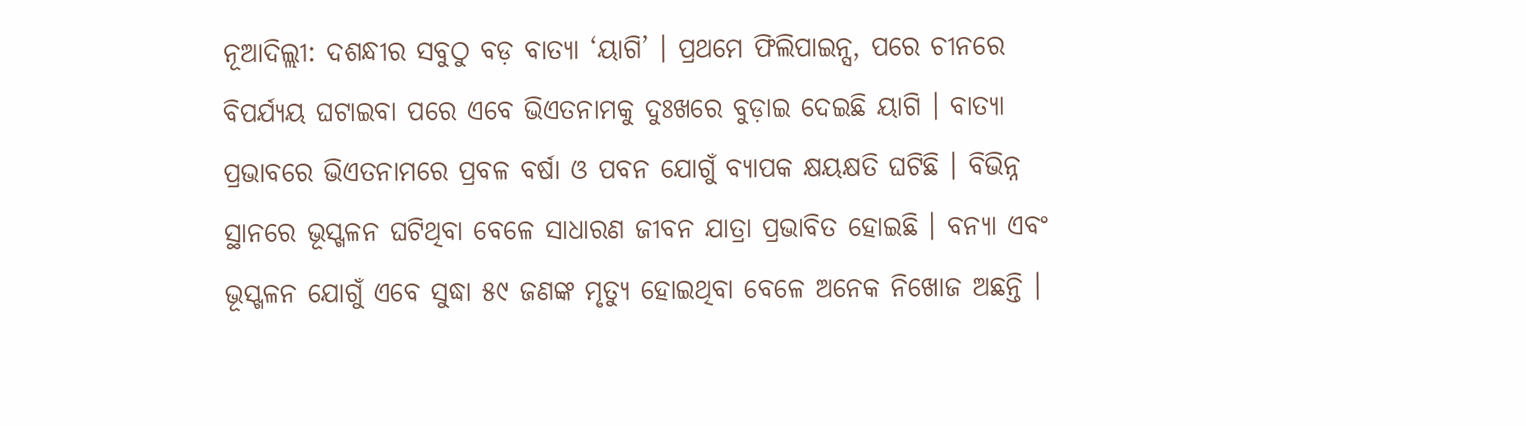ନୂଆଦିଲ୍ଲୀ: ଦଶନ୍ଧୀର ସବୁଠୁ ବଡ଼ ବାତ୍ୟା ‘ୟାଗି’ । ପ୍ରଥମେ ଫିଲିପାଇନ୍ସ, ପରେ ଚୀନରେ ବିପର୍ଯ୍ୟୟ ଘଟାଇବା ପରେ ଏବେ ଭିଏତନାମକୁ ଦୁଃଖରେ ବୁଡ଼ାଇ ଦେଇଛି ୟାଗି । ବାତ୍ୟା ପ୍ରଭାବରେ ଭିଏତନାମରେ ପ୍ରବଳ ବର୍ଷା ଓ ପବନ ଯୋଗୁଁ ବ୍ୟାପକ କ୍ଷୟକ୍ଷତି ଘଟିଛି । ବିଭିନ୍ନ ସ୍ଥାନରେ ଭୂସ୍ଖଳନ ଘଟିଥିବା ବେଳେ ସାଧାରଣ ଜୀବନ ଯାତ୍ରା ପ୍ରଭାବିତ ହୋଇଛି । ବନ୍ୟା ଏବଂ ଭୂସ୍ଖଳନ ଯୋଗୁଁ ଏବେ ସୁଦ୍ଧା ୫୯ ଜଣଙ୍କ ମୃତ୍ୟୁ ହୋଇଥିବା ବେଳେ ଅନେକ ନିଖୋଜ ଅଛନ୍ତି ।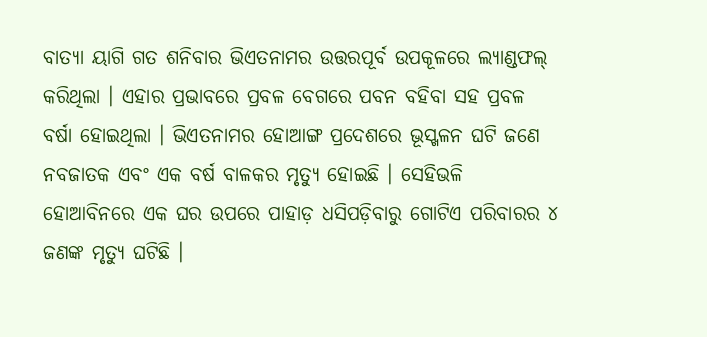ବାତ୍ୟା ୟାଗି ଗତ ଶନିବାର ଭିଏତନାମର ଉତ୍ତରପୂର୍ବ ଉପକୂଳରେ ଲ୍ୟାଣ୍ଡଫଲ୍ କରିଥିଲା । ଏହାର ପ୍ରଭାବରେ ପ୍ରବଳ ବେଗରେ ପବନ ବହିବା ସହ ପ୍ରବଳ ବର୍ଷା ହୋଇଥିଲା । ଭିଏତନାମର ହୋଆଙ୍ଗ ପ୍ରଦେଶରେ ଭୂସ୍ଖଳନ ଘଟି ଜଣେ ନବଜାତକ ଏବଂ ଏକ ବର୍ଷ ବାଳକର ମୃତ୍ୟୁ ହୋଇଛି । ସେହିଭଳି ହୋଆବିନରେ ଏକ ଘର ଉପରେ ପାହାଡ଼ ଧସିପଡ଼ିବାରୁ ଗୋଟିଏ ପରିବାରର ୪ ଜଣଙ୍କ ମୃତ୍ୟୁ ଘଟିଛି ।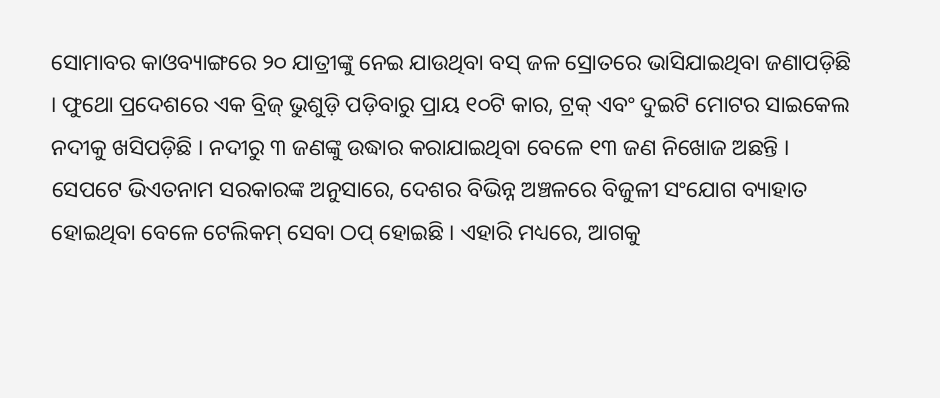ସୋମାବର କାଓବ୍ୟାଙ୍ଗରେ ୨୦ ଯାତ୍ରୀଙ୍କୁ ନେଇ ଯାଉଥିବା ବସ୍ ଜଳ ସ୍ରୋତରେ ଭାସିଯାଇଥିବା ଜଣାପଡ଼ିଛି । ଫୁଥୋ ପ୍ରଦେଶରେ ଏକ ବ୍ରିଜ୍ ଭୁଶୁଡ଼ି ପଡ଼ିବାରୁ ପ୍ରାୟ ୧୦ଟି କାର, ଟ୍ରକ୍ ଏବଂ ଦୁଇଟି ମୋଟର ସାଇକେଲ ନଦୀକୁ ଖସିପଡ଼ିଛି । ନଦୀରୁ ୩ ଜଣଙ୍କୁ ଉଦ୍ଧାର କରାଯାଇଥିବା ବେଳେ ୧୩ ଜଣ ନିଖୋଜ ଅଛନ୍ତି ।
ସେପଟେ ଭିଏତନାମ ସରକାରଙ୍କ ଅନୁସାରେ, ଦେଶର ବିଭିନ୍ନ ଅଞ୍ଚଳରେ ବିଜୁଳୀ ସଂଯୋଗ ବ୍ୟାହାତ ହୋଇଥିବା ବେଳେ ଟେଲିକମ୍ ସେବା ଠପ୍ ହୋଇଛି । ଏହାରି ମଧ୍ୟରେ, ଆଗକୁ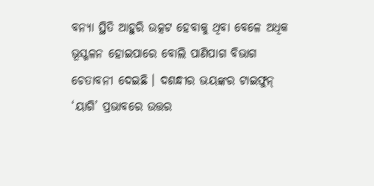ବନ୍ୟା ସ୍ଥିତି ଆହୁରି ଉତ୍କଟ ହେବାକୁ ଥିବା ବେଳେ ଅଧିକ ଭୂସ୍ଖଳନ ହୋଇପାରେ ବୋଲି ପାଣିପାଗ ବିଭାଗ ଚେତାବନୀ ଦେଇଛି । ଦଶନ୍ଧୀର ଭୟଙ୍କର ଟାଇଫୁନ୍ ‘ୟାଗି’ ପ୍ରଭାବରେ ଉତ୍ତର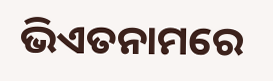ଭିଏତନାମରେ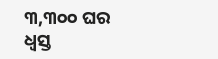୩,୩୦୦ ଘର ଧ୍ବସ୍ତ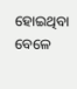ହୋଇଥିବା ବେଳେ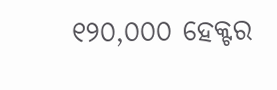୧୨୦,୦୦୦ ହେକ୍ଟର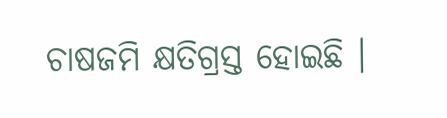ଚାଷଜମି କ୍ଷତିଗ୍ରସ୍ତ ହୋଇଛି ।